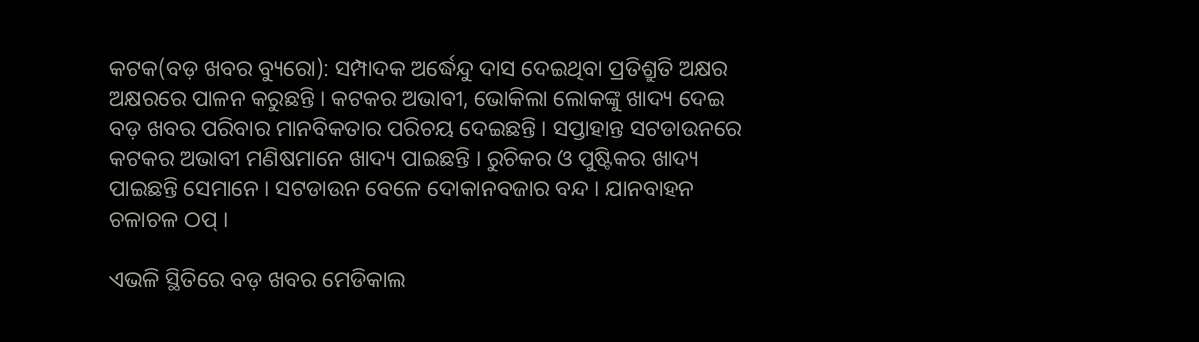କଟକ(ବଡ଼ ଖବର ବ୍ୟୁରୋ): ସମ୍ପାଦକ ଅର୍ଦ୍ଧେନ୍ଦୁ ଦାସ ଦେଇଥିବା ପ୍ରତିଶ୍ରୁତି ଅକ୍ଷର ଅକ୍ଷରରେ ପାଳନ କରୁଛନ୍ତି । କଟକର ଅଭାବୀ, ଭୋକିଲା ଲୋକଙ୍କୁ ଖାଦ୍ୟ ଦେଇ ବଡ଼ ଖବର ପରିବାର ମାନବିକତାର ପରିଚୟ ଦେଇଛନ୍ତି । ସପ୍ତାହାନ୍ତ ସଟଡାଉନରେ କଟକର ଅଭାବୀ ମଣିଷମାନେ ଖାଦ୍ୟ ପାଇଛନ୍ତି । ରୁଚିକର ଓ ପୁଷ୍ଟିକର ଖାଦ୍ୟ ପାଇଛନ୍ତି ସେମାନେ । ସଟଡାଉନ ବେଳେ ଦୋକାନବଜାର ବନ୍ଦ । ଯାନବାହନ ଚଳାଚଳ ଠପ୍ ।

ଏଭଳି ସ୍ଥିତିରେ ବଡ଼ ଖବର ମେଡିକାଲ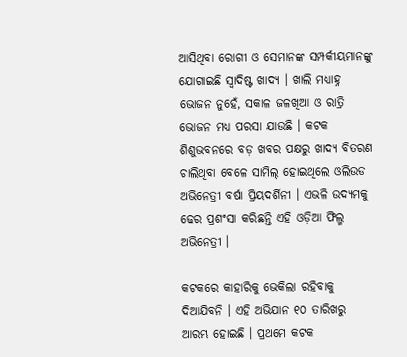ଆସିଥିବା ରୋଗୀ ଓ ସେମାନଙ୍କ ସମ୍ପର୍କୀୟମାନଙ୍କୁ ଯୋଗାଇଛି ସ୍ୱାଦିଷ୍ଟ ଖାଦ୍ୟ । ଖାଲି ମଧ୍ୟାହ୍ନ ଭୋଜନ ନୁହେଁ, ସକାଳ ଜଳଖିଆ ଓ ରାତ୍ରି ଭୋଜନ ମଧ୍ୟ ପରସା ଯାଉଛି । କଟକ ଶିଶୁଭବନରେ ବଡ଼ ଖବର ପକ୍ଷରୁ ଖାଦ୍ୟ ବିତରଣ ଚାଲିଥିବା ବେଳେ ସାମିଲ୍ ହୋଇଥିଲେ ଓଲିଉଡ ଅଭିନେତ୍ରୀ ବର୍ଷା ପ୍ରିୟଦର୍ଶିନୀ । ଏଭଳି ଉଦ୍ୟମକୁ ଢେର ପ୍ରଶଂସା କରିଛନ୍ତି ଏହି ଓଡ଼ିଆ ଫିଲ୍ମ ଅଭିନେତ୍ରୀ ।

କଟକରେ କାହାରିକୁ ଭେକିଲା ରହିବାକୁ ଦିଆଯିବନି । ଏହି ଅଭିଯାନ ୧୦ ତାରିଖରୁ ଆରମ୍ଭ ହୋଇଛି । ପ୍ରଥମେ କଟକ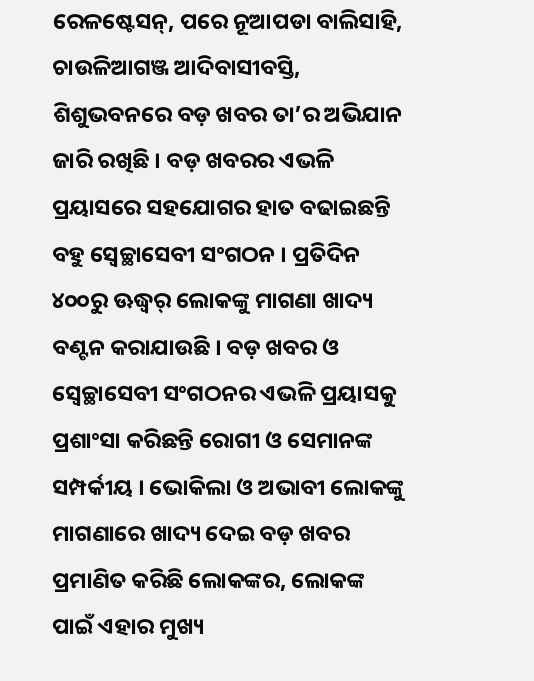ରେଳଷ୍ଟେସନ୍, ପରେ ନୂଆପଡା ବାଲିସାହି, ଚାଉଳିଆଗଞ୍ଜ ଆଦିବାସୀବସ୍ତି, ଶିଶୁଭବନରେ ବଡ଼ ଖବର ତା’ର ଅଭିଯାନ ଜାରି ରଖିଛି । ବଡ଼ ଖବରର ଏଭଳି ପ୍ରୟାସରେ ସହଯୋଗର ହାତ ବଢାଇଛନ୍ତି ବହୁ ସ୍ୱେଚ୍ଛାସେବୀ ସଂଗଠନ । ପ୍ରତିଦିନ ୪୦୦ରୁ ଊଦ୍ଧ୍ୱର୍ ଲୋକଙ୍କୁ ମାଗଣା ଖାଦ୍ୟ ବଣ୍ଟନ କରାଯାଉଛି । ବଡ଼ ଖବର ଓ ସ୍ୱେଚ୍ଛାସେବୀ ସଂଗଠନର ଏଭଳି ପ୍ରୟାସକୁ ପ୍ରଶାଂସା କରିଛନ୍ତି ରୋଗୀ ଓ ସେମାନଙ୍କ ସମ୍ପର୍କୀୟ । ଭୋକିଲା ଓ ଅଭାବୀ ଲୋକଙ୍କୁ ମାଗଣାରେ ଖାଦ୍ୟ ଦେଇ ବଡ଼ ଖବର ପ୍ରମାଣିତ କରିଛି ଲୋକଙ୍କର, ଲୋକଙ୍କ ପାଇଁ ଏହାର ମୁଖ୍ୟ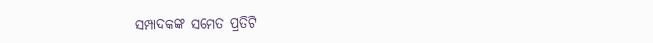ସମ୍ପାଦକଙ୍କ ସମେତ ପ୍ରତିଟି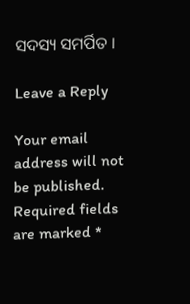ସଦସ୍ୟ ସମର୍ପିତ ।

Leave a Reply

Your email address will not be published. Required fields are marked *